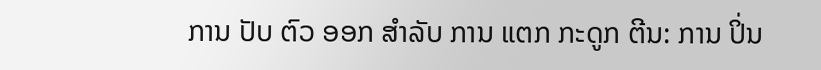ການ ປັບ ຕົວ ອອກ ສໍາລັບ ການ ແຕກ ກະດູກ ຕີນ: ການ ປິ່ນ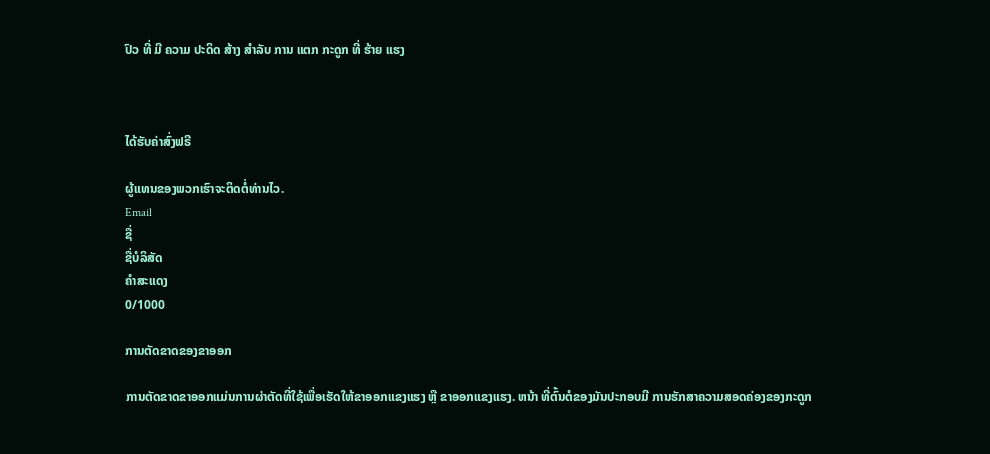ປົວ ທີ່ ມີ ຄວາມ ປະດິດ ສ້າງ ສໍາລັບ ການ ແຕກ ກະດູກ ທີ່ ຮ້າຍ ແຮງ



ໄດ້ຮັບຄ່າສົ່ງຟຣີ

ຜູ້ແທນຂອງພວກເຮົາຈະຕິດຕໍ່ທ່ານໄວ.
Email
ຊື່
ຊື່ບໍລິສັດ
ຄຳສະແດງ
0/1000

ການຕັດຂາດຂອງຂາອອກ

ການຕັດຂາດຂາອອກແມ່ນການຜ່າຕັດທີ່ໃຊ້ເພື່ອເຮັດໃຫ້ຂາອອກແຂງແຮງ ຫຼື ຂາອອກແຂງແຮງ. ຫນ້າ ທີ່ຕົ້ນຕໍຂອງມັນປະກອບມີ ການຮັກສາຄວາມສອດຄ່ອງຂອງກະດູກ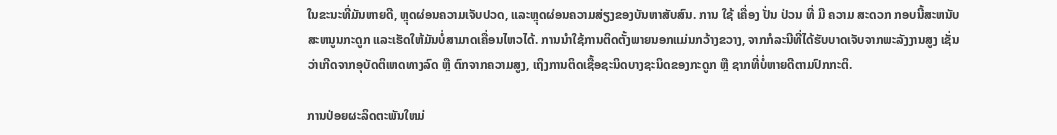ໃນຂະນະທີ່ມັນຫາຍດີ, ຫຼຸດຜ່ອນຄວາມເຈັບປວດ, ແລະຫຼຸດຜ່ອນຄວາມສ່ຽງຂອງບັນຫາສັບສົນ. ການ ໃຊ້ ເຄື່ອງ ປັ່ນ ປ່ວນ ທີ່ ມີ ຄວາມ ສະດວກ ກອບນີ້ສະຫນັບສະຫນູນກະດູກ ແລະເຮັດໃຫ້ມັນບໍ່ສາມາດເຄື່ອນໄຫວໄດ້. ການນໍາໃຊ້ການຕິດຕັ້ງພາຍນອກແມ່ນກວ້າງຂວາງ, ຈາກກໍລະນີທີ່ໄດ້ຮັບບາດເຈັບຈາກພະລັງງານສູງ ເຊັ່ນວ່າເກີດຈາກອຸບັດຕິເຫດທາງລົດ ຫຼື ຕົກຈາກຄວາມສູງ, ເຖິງການຕິດເຊື້ອຊະນິດບາງຊະນິດຂອງກະດູກ ຫຼື ຊາກທີ່ບໍ່ຫາຍດີຕາມປົກກະຕິ.

ການປ່ອຍຜະລິດຕະພັນໃຫມ່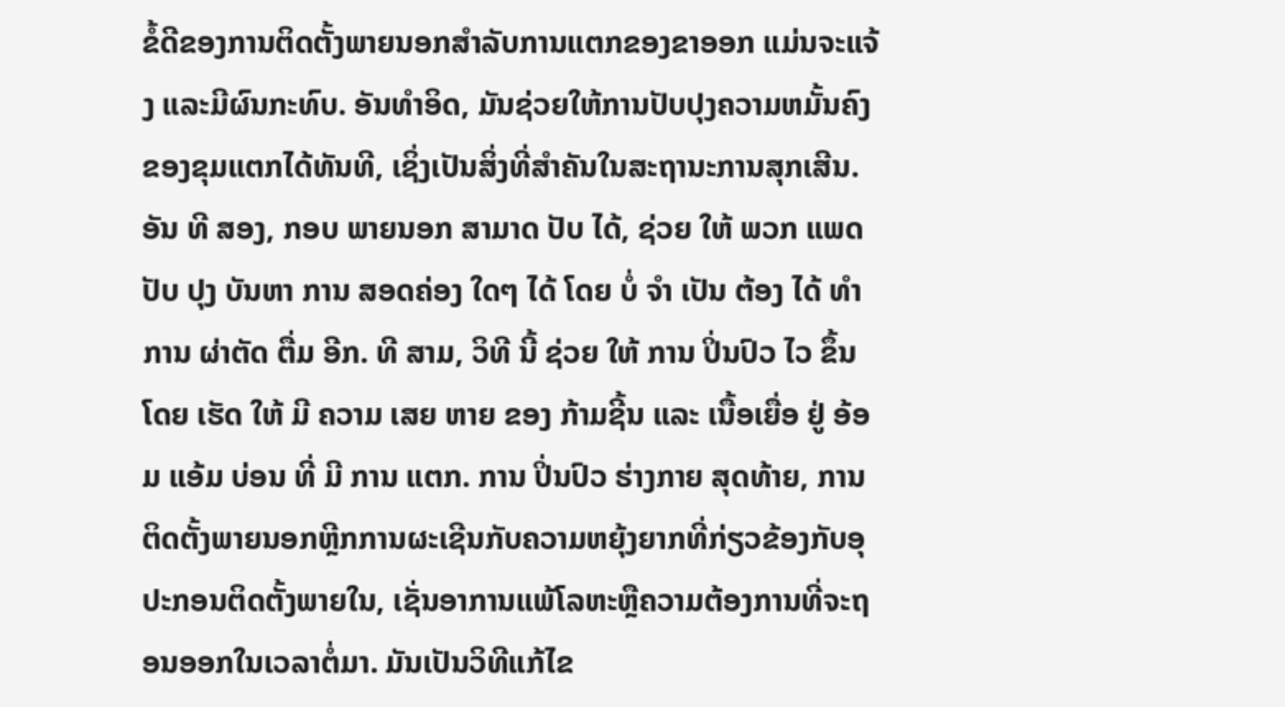ຂໍ້ດີຂອງການຕິດຕັ້ງພາຍນອກສໍາລັບການແຕກຂອງຂາອອກ ແມ່ນຈະແຈ້ງ ແລະມີຜົນກະທົບ. ອັນທໍາອິດ, ມັນຊ່ວຍໃຫ້ການປັບປຸງຄວາມຫມັ້ນຄົງຂອງຂຸມແຕກໄດ້ທັນທີ, ເຊິ່ງເປັນສິ່ງທີ່ສໍາຄັນໃນສະຖານະການສຸກເສີນ. ອັນ ທີ ສອງ, ກອບ ພາຍນອກ ສາມາດ ປັບ ໄດ້, ຊ່ວຍ ໃຫ້ ພວກ ແພດ ປັບ ປຸງ ບັນຫາ ການ ສອດຄ່ອງ ໃດໆ ໄດ້ ໂດຍ ບໍ່ ຈໍາ ເປັນ ຕ້ອງ ໄດ້ ທໍາ ການ ຜ່າຕັດ ຕື່ມ ອີກ. ທີ ສາມ, ວິທີ ນີ້ ຊ່ວຍ ໃຫ້ ການ ປິ່ນປົວ ໄວ ຂຶ້ນ ໂດຍ ເຮັດ ໃຫ້ ມີ ຄວາມ ເສຍ ຫາຍ ຂອງ ກ້າມຊີ້ນ ແລະ ເນື້ອເຍື່ອ ຢູ່ ອ້ອມ ແອ້ມ ບ່ອນ ທີ່ ມີ ການ ແຕກ. ການ ປິ່ນປົວ ຮ່າງກາຍ ສຸດທ້າຍ, ການຕິດຕັ້ງພາຍນອກຫຼີກການຜະເຊີນກັບຄວາມຫຍຸ້ງຍາກທີ່ກ່ຽວຂ້ອງກັບອຸປະກອນຕິດຕັ້ງພາຍໃນ, ເຊັ່ນອາການແພ້ໂລຫະຫຼືຄວາມຕ້ອງການທີ່ຈະຖອນອອກໃນເວລາຕໍ່ມາ. ມັນເປັນວິທີແກ້ໄຂ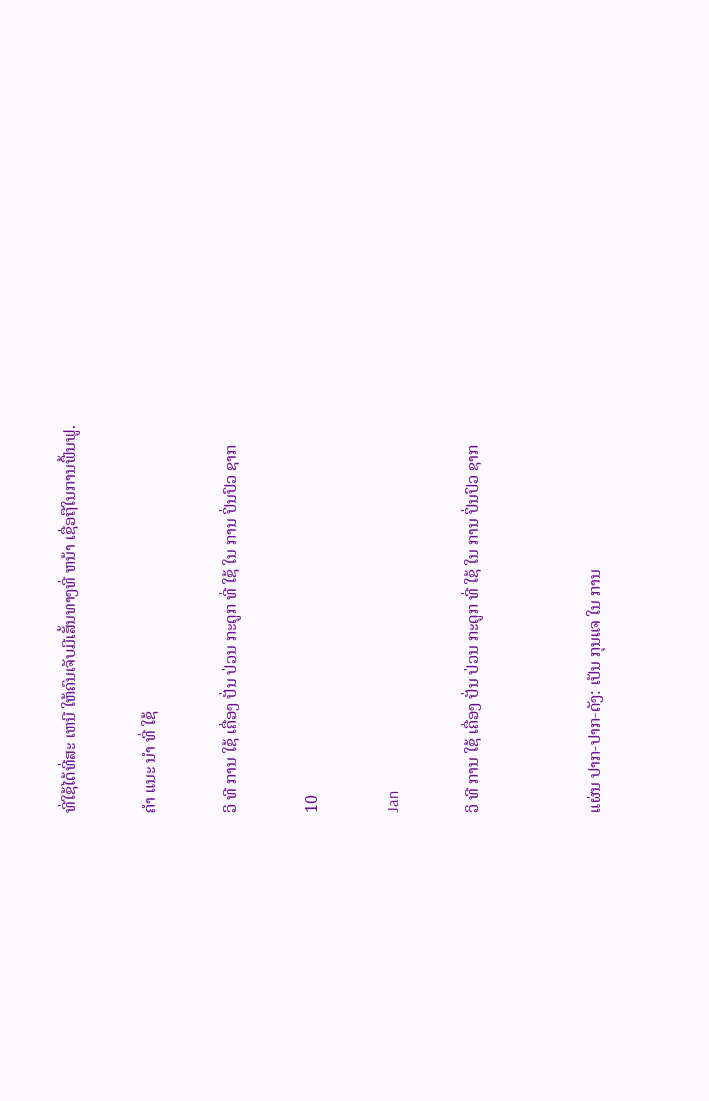ທີ່ໃຊ້ໄດ້ທີ່ສະ ເຫນີ ໃຫ້ຄົນເຈັບມີເສັ້ນທາງທີ່ ຫນ້າ ເຊື່ອຖືໃນການຟື້ນຟູ.

ຄໍາ ແນະ ນໍາ ທີ່ ໃຊ້

ວິ ທີ ການ ໃຊ້ ເຄື່ອງ ປັ່ນ ປ່ວນ ກະດູກ ທີ່ ໃຊ້ ໃນ ການ ປິ່ນປົວ ຊາກ

10

Jan

ວິ ທີ ການ ໃຊ້ ເຄື່ອງ ປັ່ນ ປ່ວນ ກະດູກ ທີ່ ໃຊ້ ໃນ ການ ປິ່ນປົວ ຊາກ


ແຜ່ນ ປາກ-ປາກ-ດັງ: ເປັນ ກຸນແຈ ໃນ ການ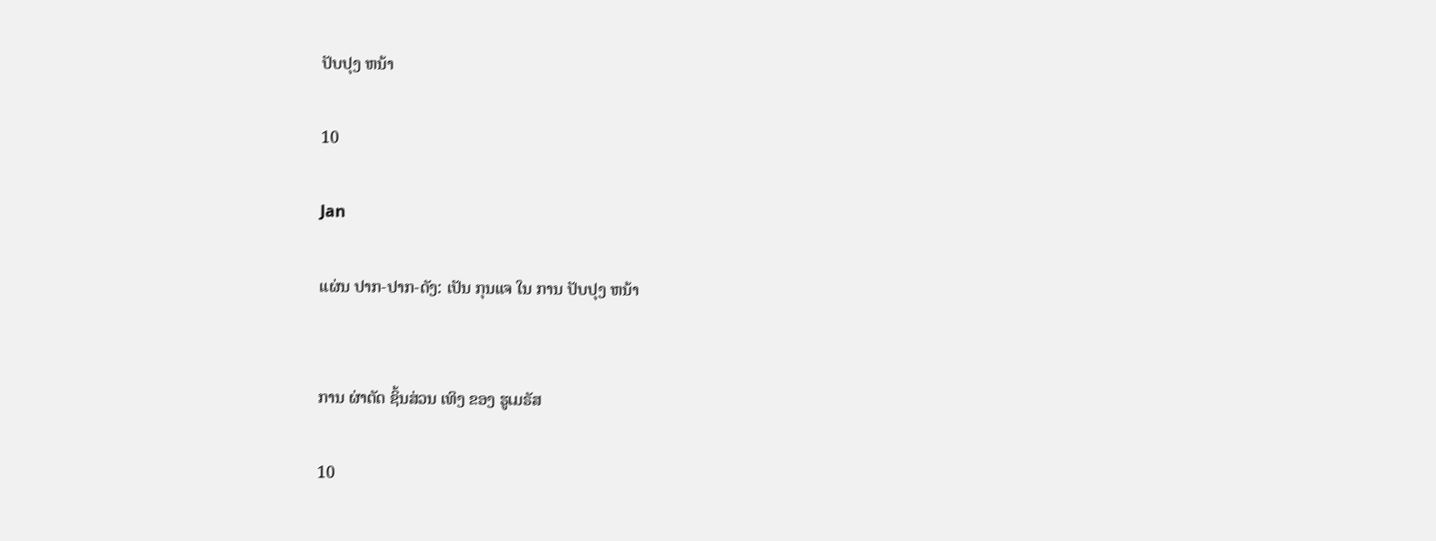ປັບປຸງ ຫນ້າ

10

Jan

ແຜ່ນ ປາກ-ປາກ-ດັງ: ເປັນ ກຸນແຈ ໃນ ການ ປັບປຸງ ຫນ້າ


ການ ຜ່າຕັດ ຊິ້ນສ່ວນ ເທິງ ຂອງ ຮູເມຣັສ

10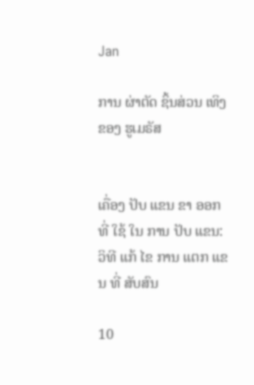Jan

ການ ຜ່າຕັດ ຊິ້ນສ່ວນ ເທິງ ຂອງ ຮູເມຣັສ


ເຄື່ອງ ປັບ ແຂນ ຂາ ອອກ ທີ່ ໃຊ້ ໃນ ການ ປັບ ແຂນ: ວິທີ ແກ້ ໄຂ ການ ແຕກ ແຂນ ທີ່ ສັບສົນ

10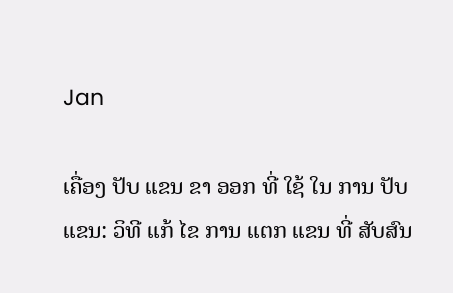Jan

ເຄື່ອງ ປັບ ແຂນ ຂາ ອອກ ທີ່ ໃຊ້ ໃນ ການ ປັບ ແຂນ: ວິທີ ແກ້ ໄຂ ການ ແຕກ ແຂນ ທີ່ ສັບສົນ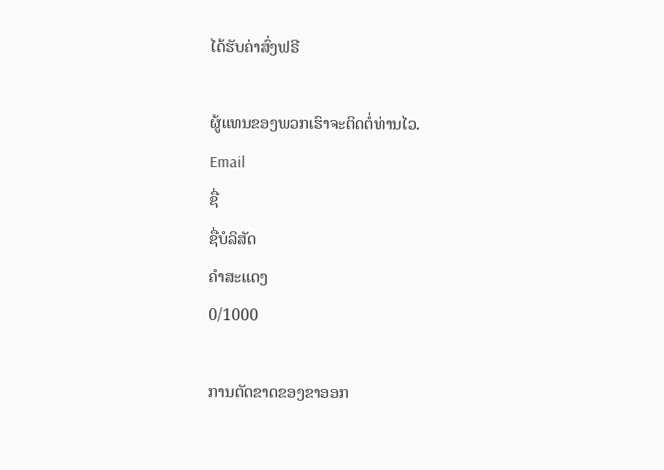ໄດ້ຮັບຄ່າສົ່ງຟຣີ

ຜູ້ແທນຂອງພວກເຮົາຈະຕິດຕໍ່ທ່ານໄວ.
Email
ຊື່
ຊື່ບໍລິສັດ
ຄຳສະແດງ
0/1000

ການຕັດຂາດຂອງຂາອອກ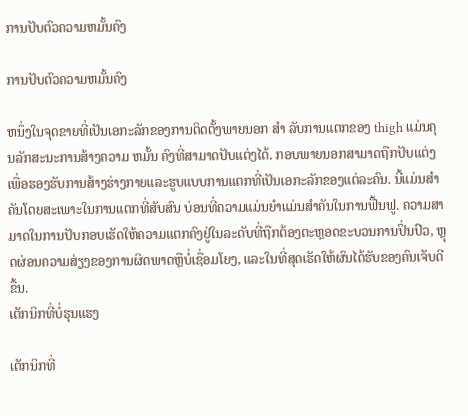ການປັບຕົວຄວາມຫມັ້ນຄົງ

ການປັບຕົວຄວາມຫມັ້ນຄົງ

ຫນຶ່ງໃນຈຸດຂາຍທີ່ເປັນເອກະລັກຂອງການຕິດຕັ້ງພາຍນອກ ສໍາ ລັບການແຕກຂອງ thigh ແມ່ນຄຸນລັກສະນະການສ້າງຄວາມ ຫມັ້ນ ຄົງທີ່ສາມາດປັບແຕ່ງໄດ້. ກອບພາຍນອກສາມາດຖືກປັບແຕ່ງເພື່ອຮອງຮັບການສ້າງຮ່າງກາຍແລະຮູບແບບການແຕກທີ່ເປັນເອກະລັກຂອງແຕ່ລະຄົນ. ນີ້ແມ່ນສໍາຄັນໂດຍສະເພາະໃນການແຕກທີ່ສັບສົນ ບ່ອນທີ່ຄວາມແມ່ນຍໍາແມ່ນສໍາຄັນໃນການຟື້ນຟູ. ຄວາມສາມາດໃນການປັບກອບເຮັດໃຫ້ຄວາມແຕກຄົງຢູ່ໃນລະດັບທີ່ຖືກຕ້ອງຕະຫຼອດຂະບວນການປິ່ນປົວ, ຫຼຸດຜ່ອນຄວາມສ່ຽງຂອງການຜິດພາດຫຼືບໍ່ເຊື່ອມໂຍງ, ແລະໃນທີ່ສຸດເຮັດໃຫ້ຜົນໄດ້ຮັບຂອງຄົນເຈັບດີຂື້ນ.
ເຕັກນິກທີ່ບໍ່ຮຸນແຮງ

ເຕັກນິກທີ່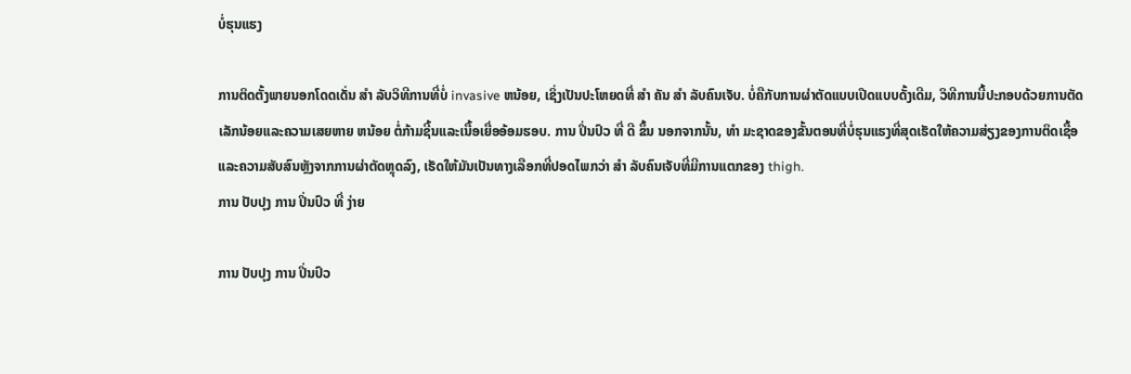ບໍ່ຮຸນແຮງ

ການຕິດຕັ້ງພາຍນອກໂດດເດັ່ນ ສໍາ ລັບວິທີການທີ່ບໍ່ invasive ຫນ້ອຍ, ເຊິ່ງເປັນປະໂຫຍດທີ່ ສໍາ ຄັນ ສໍາ ລັບຄົນເຈັບ. ບໍ່ຄືກັບການຜ່າຕັດແບບເປີດແບບດັ້ງເດີມ, ວິທີການນີ້ປະກອບດ້ວຍການຕັດເລັກນ້ອຍແລະຄວາມເສຍຫາຍ ຫນ້ອຍ ຕໍ່ກ້າມຊີ້ນແລະເນື້ອເຍື່ອອ້ອມຮອບ. ການ ປິ່ນປົວ ທີ່ ດີ ຂຶ້ນ ນອກຈາກນັ້ນ, ທໍາ ມະຊາດຂອງຂັ້ນຕອນທີ່ບໍ່ຮຸນແຮງທີ່ສຸດເຮັດໃຫ້ຄວາມສ່ຽງຂອງການຕິດເຊື້ອແລະຄວາມສັບສົນຫຼັງຈາກການຜ່າຕັດຫຼຸດລົງ, ເຮັດໃຫ້ມັນເປັນທາງເລືອກທີ່ປອດໄພກວ່າ ສໍາ ລັບຄົນເຈັບທີ່ມີການແຕກຂອງ thigh.
ການ ປັບປຸງ ການ ປິ່ນປົວ ທີ່ ງ່າຍ

ການ ປັບປຸງ ການ ປິ່ນປົວ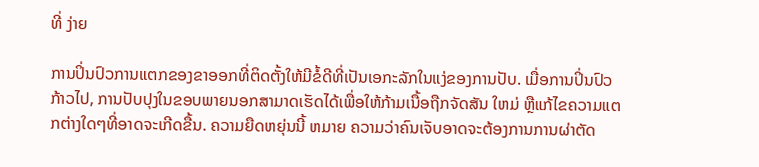ທີ່ ງ່າຍ

ການປິ່ນປົວການແຕກຂອງຂາອອກທີ່ຕິດຕັ້ງໃຫ້ມີຂໍ້ດີທີ່ເປັນເອກະລັກໃນແງ່ຂອງການປັບ. ເມື່ອການປິ່ນປົວກ້າວໄປ, ການປັບປຸງໃນຂອບພາຍນອກສາມາດເຮັດໄດ້ເພື່ອໃຫ້ກ້າມເນື້ອຖືກຈັດສັນ ໃຫມ່ ຫຼືແກ້ໄຂຄວາມແຕກຕ່າງໃດໆທີ່ອາດຈະເກີດຂື້ນ. ຄວາມຍືດຫຍຸ່ນນີ້ ຫມາຍ ຄວາມວ່າຄົນເຈັບອາດຈະຕ້ອງການການຜ່າຕັດ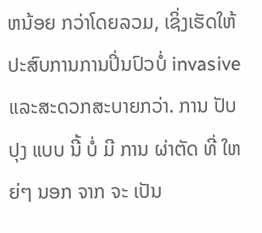ຫນ້ອຍ ກວ່າໂດຍລວມ, ເຊິ່ງເຮັດໃຫ້ປະສົບການການປິ່ນປົວບໍ່ invasive ແລະສະດວກສະບາຍກວ່າ. ການ ປັບປຸງ ແບບ ນີ້ ບໍ່ ມີ ການ ຜ່າຕັດ ທີ່ ໃຫຍ່ໆ ນອກ ຈາກ ຈະ ເປັນ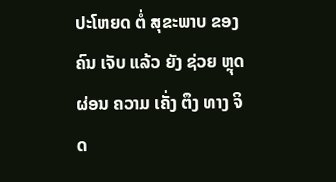ປະໂຫຍດ ຕໍ່ ສຸຂະພາບ ຂອງ ຄົນ ເຈັບ ແລ້ວ ຍັງ ຊ່ວຍ ຫຼຸດຜ່ອນ ຄວາມ ເຄັ່ງ ຕຶງ ທາງ ຈິດ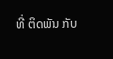ທີ່ ຕິດພັນ ກັບ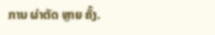ການ ຜ່າຕັດ ຫຼາຍ ຄັ້ງ.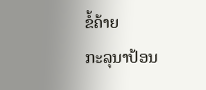ຂໍ້ຄ້າຍ
ກະລຸນາປ້ອນ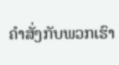ຄຳສັ່ງກັບພວກເຮົາ